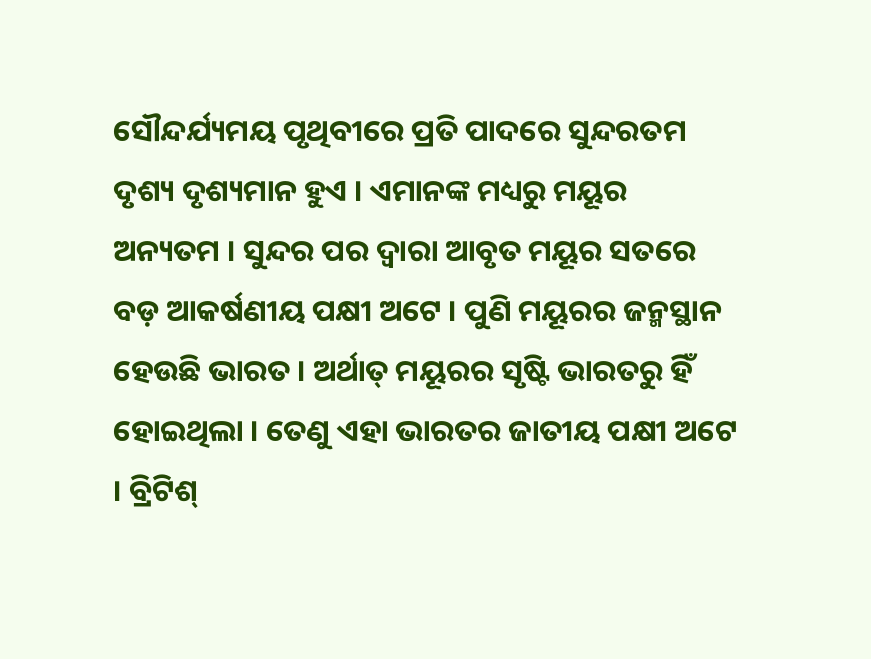ସୌନ୍ଦର୍ଯ୍ୟମୟ ପୃଥିବୀରେ ପ୍ରତି ପାଦରେ ସୁନ୍ଦରତମ ଦୃଶ୍ୟ ଦୃଶ୍ୟମାନ ହୁଏ । ଏମାନଙ୍କ ମଧ୍ୟରୁ ମୟୂର ଅନ୍ୟତମ । ସୁନ୍ଦର ପର ଦ୍ୱାରା ଆବୃତ ମୟୂର ସତରେ ବଡ଼ ଆକର୍ଷଣୀୟ ପକ୍ଷୀ ଅଟେ । ପୁଣି ମୟୂରର ଜନ୍ମସ୍ଥାନ ହେଉଛି ଭାରତ । ଅର୍ଥାତ୍ ମୟୂରର ସୃଷ୍ଟି ଭାରତରୁ ହିଁ ହୋଇଥିଲା । ତେଣୁ ଏହା ଭାରତର ଜାତୀୟ ପକ୍ଷୀ ଅଟେ । ବ୍ରିଟିଶ୍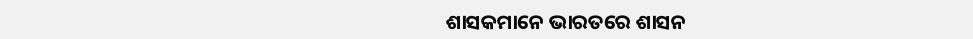ଶାସକମାନେ ଭାରତରେ ଶାସନ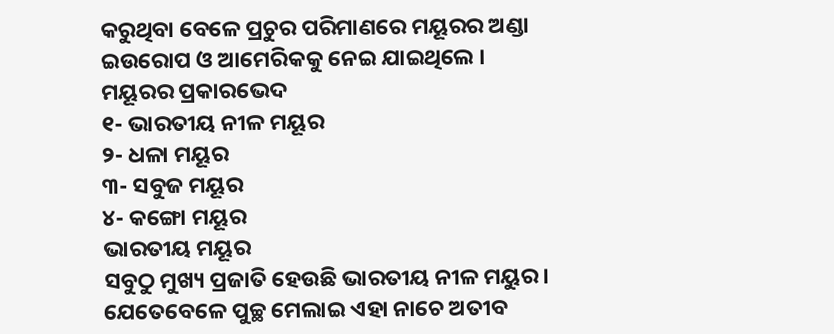କରୁଥିବା ବେଳେ ପ୍ରଚୁର ପରିମାଣରେ ମୟୂରର ଅଣ୍ଡା ଇଉରୋପ ଓ ଆମେରିକକୁ ନେଇ ଯାଇଥିଲେ ।
ମୟୂରର ପ୍ରକାରଭେଦ
୧- ଭାରତୀୟ ନୀଳ ମୟୂର
୨- ଧଳା ମୟୂର
୩- ସବୁଜ ମୟୂର
୪- କଙ୍ଗୋ ମୟୂର
ଭାରତୀୟ ମୟୂର
ସବୁଠୁ ମୁଖ୍ୟ ପ୍ରଜାତି ହେଉଛି ଭାରତୀୟ ନୀଳ ମୟୁର। ଯେତେବେଳେ ପୁଚ୍ଛ ମେଲାଇ ଏହା ନାଚେ ଅତୀବ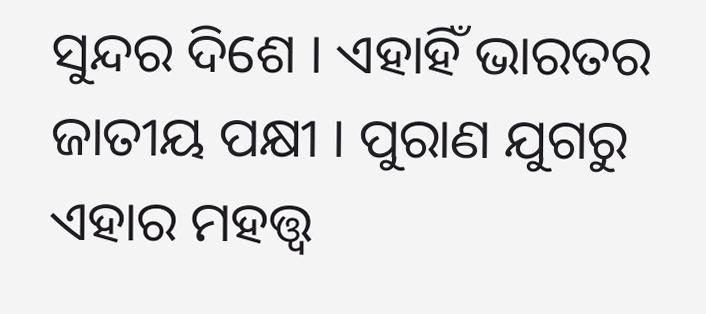ସୁନ୍ଦର ଦିଶେ । ଏହାହିଁ ଭାରତର ଜାତୀୟ ପକ୍ଷୀ । ପୁରାଣ ଯୁଗରୁ ଏହାର ମହତ୍ତ୍ୱ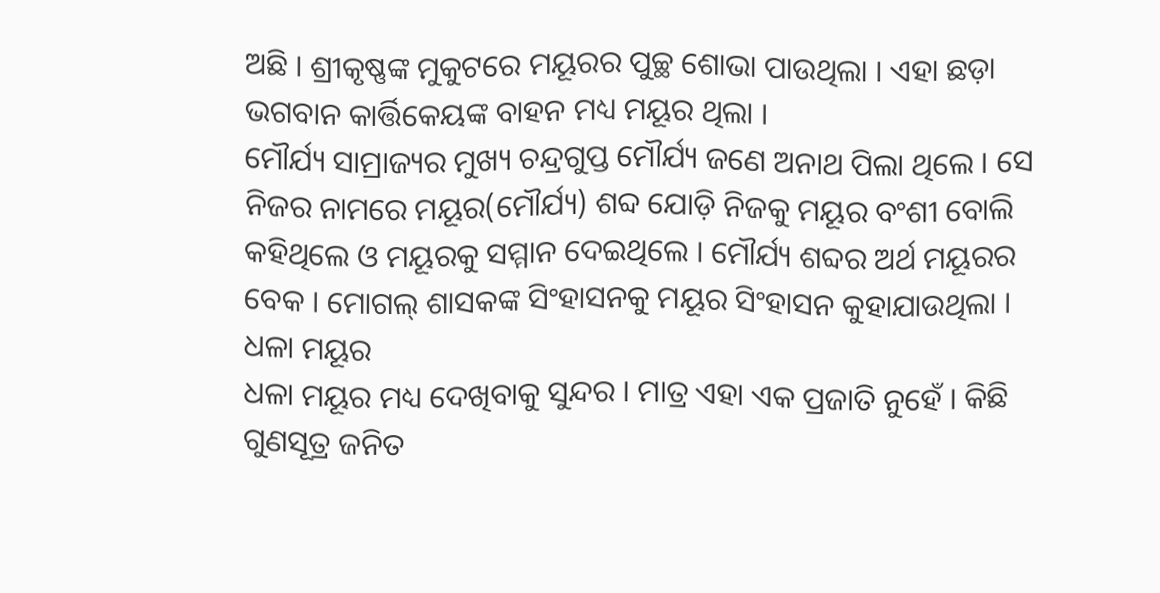ଅଛି । ଶ୍ରୀକୃଷ୍ଣଙ୍କ ମୁକୁଟରେ ମୟୂରର ପୁଚ୍ଛ ଶୋଭା ପାଉଥିଲା । ଏହା ଛଡ଼ା ଭଗବାନ କାର୍ତ୍ତିକେୟଙ୍କ ବାହନ ମଧ୍ୟ ମୟୂର ଥିଲା ।
ମୌର୍ଯ୍ୟ ସାମ୍ରାଜ୍ୟର ମୁଖ୍ୟ ଚନ୍ଦ୍ରଗୁପ୍ତ ମୌର୍ଯ୍ୟ ଜଣେ ଅନାଥ ପିଲା ଥିଲେ । ସେ ନିଜର ନାମରେ ମୟୂର(ମୌର୍ଯ୍ୟ) ଶବ୍ଦ ଯୋଡ଼ି ନିଜକୁ ମୟୂର ବଂଶୀ ବୋଲି କହିଥିଲେ ଓ ମୟୂରକୁ ସମ୍ମାନ ଦେଇଥିଲେ । ମୌର୍ଯ୍ୟ ଶବ୍ଦର ଅର୍ଥ ମୟୂରର ବେକ । ମୋଗଲ୍ ଶାସକଙ୍କ ସିଂହାସନକୁ ମୟୂର ସିଂହାସନ କୁହାଯାଉଥିଲା ।
ଧଳା ମୟୂର
ଧଳା ମୟୂର ମଧ୍ୟ ଦେଖିବାକୁ ସୁନ୍ଦର । ମାତ୍ର ଏହା ଏକ ପ୍ରଜାତି ନୁହେଁ । କିଛି ଗୁଣସୂତ୍ର ଜନିତ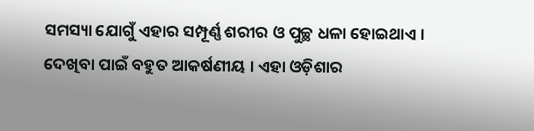ସମସ୍ୟା ଯୋଗୁଁ ଏହାର ସମ୍ପୂର୍ଣ୍ଣ ଶରୀର ଓ ପୁଚ୍ଛ ଧଳା ହୋଇଥାଏ । ଦେଖିବା ପାଇଁ ବହୁତ ଆକର୍ଷଣୀୟ । ଏହା ଓଡ଼ିଶାର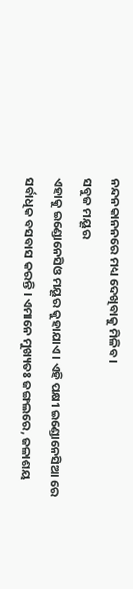ନନ୍ଦନକାନନରେ ମଧ୍ୟ ଦେଖିବାକୁ ମିଳିବ ।
ସବୁଜ ମୟୂର
ଏହାକୁ ଇଣ୍ଡୋନେସିଓ ମୟୂର କୁହାଯାଏ । ଏହି ପକ୍ଷୀ ଇଣ୍ଡୋନେସିଆ ରେ ସର୍ବାଧିକ ବସବାସ କରନ୍ତି । ଏମାନେ ମୁଖ୍ୟତଃ ଜଙ୍ଗଲରେ, ଜଳାଶୟ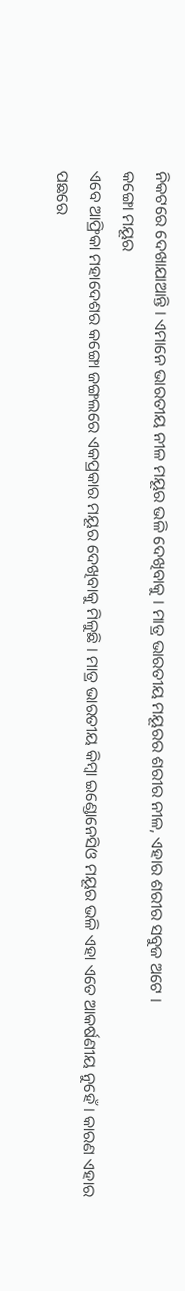ନିକଟରେ ଦେଖାଯାଆନ୍ତି । ଏମାନେ ଭାରତୀୟ ନୀଳ ମୟୂର ଭଳି ଦେଖିବାକୁ । ମାତ୍ର ଭାରତୀୟ ମୟୂରର ଶରୀର ନୀଳ, ଏହାର ଶରୀର ସବୁଜ ଅଟେ ।
କଙ୍ଗୋ ମୟୂର
ଏବେ ଆଫ୍ରିକା ମହାଦେଶର କଙ୍ଗୋ ଜଙ୍ଗଲରେ ଏକପ୍ରକାର ମୟୂର ଦେଖିବାକୁ ମିଳୁଛି । ମାତ୍ର ଭାରତୀୟ କିମ୍ବା ଇଣ୍ଡୋନେସିଓ ମୟୂର ଭଳି ଏହା ଏତେ ଆକର୍ଷଣୀୟ ନୁହେଁ । କାରଣ ଏହାର ପଛରେ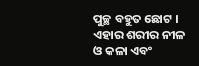ପୁଚ୍ଛ ବହୁତ ଛୋଟ । ଏହାର ଶରୀର ନୀଳ ଓ କଳା ଏବଂ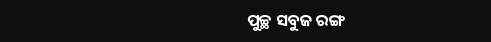ପୁଚ୍ଛ ସବୁଜ ରଙ୍ଗ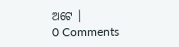ଅଟେ ।
0 Comments